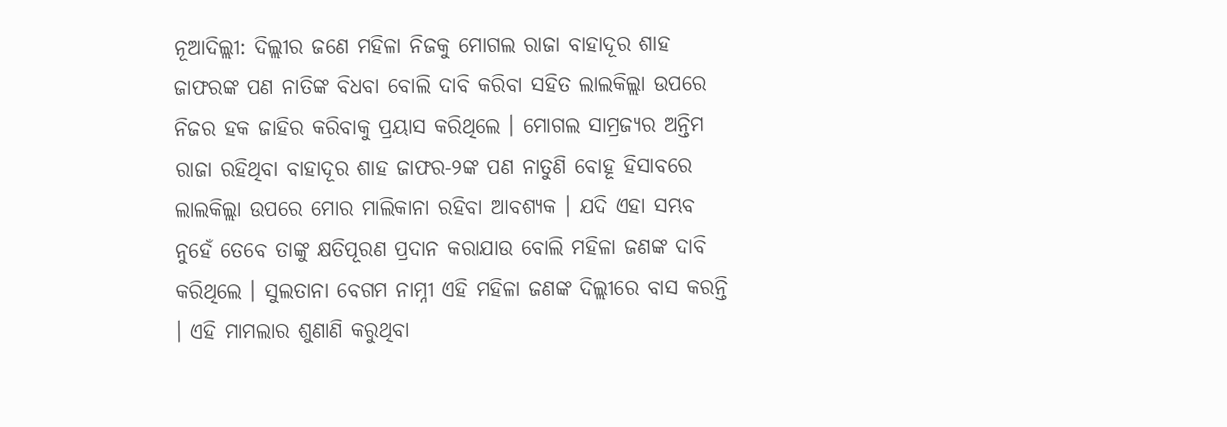ନୂଆଦିଲ୍ଲୀ: ଦିଲ୍ଲୀର ଜଣେ ମହିଳା ନିଜକୁ ମୋଗଲ ରାଜା ବାହାଦୂର ଶାହ ଜାଫରଙ୍କ ପଣ ନାତିଙ୍କ ବିଧବା ବୋଲି ଦାବି କରିବା ସହିତ ଲାଲକିଲ୍ଲା ଉପରେ ନିଜର ହକ ଜାହିର କରିବାକୁ ପ୍ରୟାସ କରିଥିଲେ । ମୋଗଲ ସାମ୍ରଜ୍ୟର ଅନ୍ତିମ ରାଜା ରହିଥିବା ବାହାଦୂର ଶାହ ଜାଫର-୨ଙ୍କ ପଣ ନାତୁଣି ବୋହୂ ହିସାବରେ ଲାଲକିଲ୍ଲା ଉପରେ ମୋର ମାଲିକାନା ରହିବା ଆବଶ୍ୟକ । ଯଦି ଏହା ସମ୍ଭବ ନୁହେଁ ତେବେ ତାଙ୍କୁ କ୍ଷତିପୂରଣ ପ୍ରଦାନ କରାଯାଉ ବୋଲି ମହିଳା ଜଣଙ୍କ ଦାବି କରିଥିଲେ । ସୁଲତାନା ବେଗମ ନାମ୍ନୀ ଏହି ମହିଳା ଜଣଙ୍କ ଦିଲ୍ଲୀରେ ବାସ କରନ୍ତି । ଏହି ମାମଲାର ଶୁଣାଣି କରୁଥିବା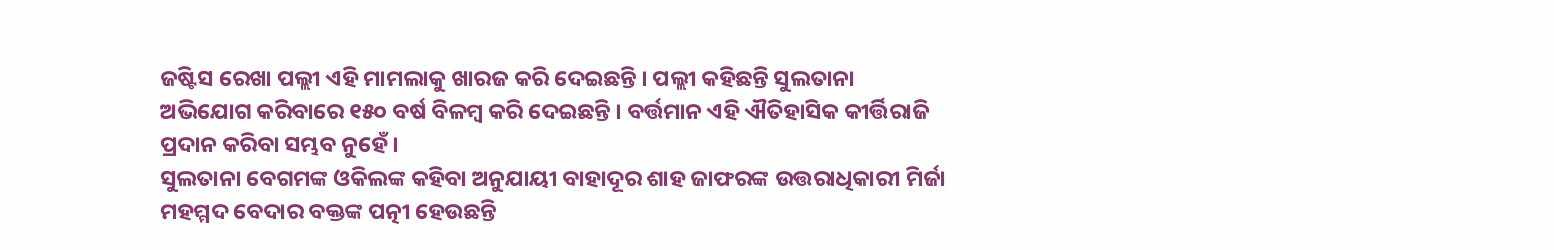ଜଷ୍ଟିସ ରେଖା ପଲ୍ଲୀ ଏହି ମାମଲାକୁ ଖାରଜ କରି ଦେଇଛନ୍ତି । ପଲ୍ଲୀ କହିଛନ୍ତି ସୁଲତାନା ଅଭିଯୋଗ କରିବାରେ ୧୫୦ ବର୍ଷ ବିଳମ୍ବ କରି ଦେଇଛନ୍ତି । ବର୍ତ୍ତମାନ ଏହି ଐତିହାସିକ କୀର୍ତ୍ତିରାଜି ପ୍ରଦାନ କରିବା ସମ୍ଭବ ନୁହେଁ ।
ସୁଲତାନା ବେଗମଙ୍କ ଓକିଲଙ୍କ କହିବା ଅନୁଯାୟୀ ବାହାଦୂର ଶାହ ଜାଫରଙ୍କ ଉତ୍ତରାଧିକାରୀ ମିର୍ଜା ମହମ୍ମଦ ବେଦାର ବକ୍ତଙ୍କ ପତ୍ନୀ ହେଉଛନ୍ତି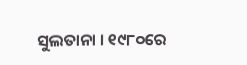ସୁଲତାନା । ୧୯୮୦ରେ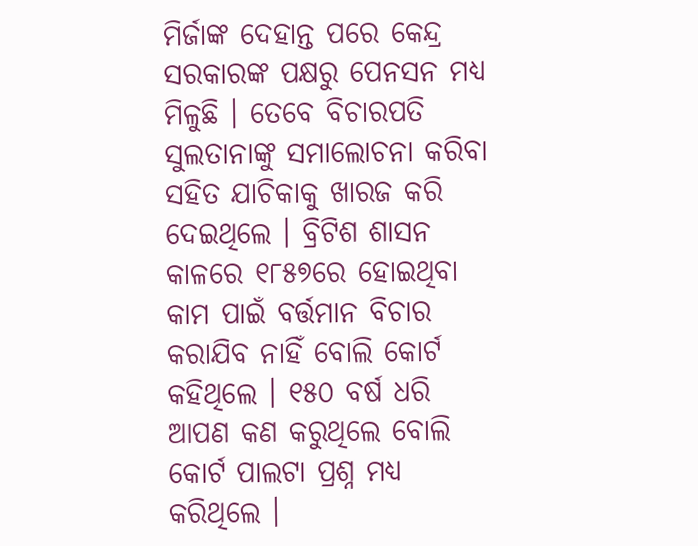ମିର୍ଜାଙ୍କ ଦେହାନ୍ତ ପରେ କେନ୍ଦ୍ର ସରକାରଙ୍କ ପକ୍ଷରୁ ପେନସନ ମଧ୍ୟ ମିଳୁଛି । ତେବେ ବିଚାରପତି ସୁଲତାନାଙ୍କୁ ସମାଲୋଚନା କରିବା ସହିତ ଯାଚିକାକୁ ଖାରଜ କରି ଦେଇଥିଲେ । ବ୍ରିଟିଶ ଶାସନ କାଳରେ ୧୮୫୭ରେ ହୋଇଥିବା କାମ ପାଇଁ ବର୍ତ୍ତମାନ ବିଚାର କରାଯିବ ନାହିଁ ବୋଲି କୋର୍ଟ କହିଥିଲେ । ୧୫୦ ବର୍ଷ ଧରି ଆପଣ କଣ କରୁଥିଲେ ବୋଲି କୋର୍ଟ ପାଲଟା ପ୍ରଶ୍ନ ମଧ୍ୟ କରିଥିଲେ ।